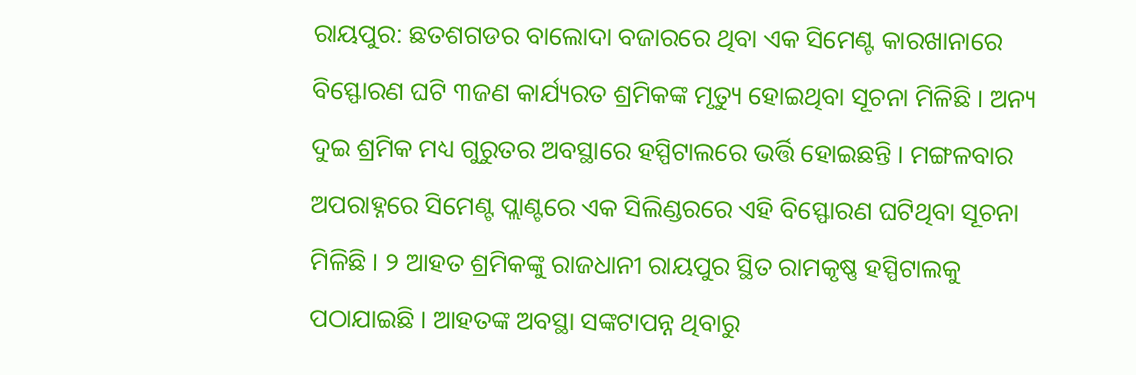ରାୟପୁର: ଛତଶଗଡର ବାଲୋଦା ବଜାରରେ ଥିବା ଏକ ସିମେଣ୍ଟ କାରଖାନାରେ ବିସ୍ଫୋରଣ ଘଟି ୩ଜଣ କାର୍ଯ୍ୟରତ ଶ୍ରମିକଙ୍କ ମୃତ୍ୟୁ ହୋଇଥିବା ସୂଚନା ମିଳିଛି । ଅନ୍ୟ ଦୁଇ ଶ୍ରମିକ ମଧ୍ୟ ଗୁରୁତର ଅବସ୍ଥାରେ ହସ୍ପିଟାଲରେ ଭର୍ତ୍ତି ହୋଇଛନ୍ତି । ମଙ୍ଗଳବାର ଅପରାହ୍ନରେ ସିମେଣ୍ଟ ପ୍ଲାଣ୍ଟରେ ଏକ ସିଲିଣ୍ଡରରେ ଏହି ବିସ୍ଫୋରଣ ଘଟିଥିବା ସୂଚନା ମିଳିଛି । ୨ ଆହତ ଶ୍ରମିକଙ୍କୁ ରାଜଧାନୀ ରାୟପୁର ସ୍ଥିତ ରାମକୃଷ୍ଣ ହସ୍ପିଟାଲକୁ ପଠାଯାଇଛି । ଆହତଙ୍କ ଅବସ୍ଥା ସଙ୍କଟାପନ୍ନ ଥିବାରୁ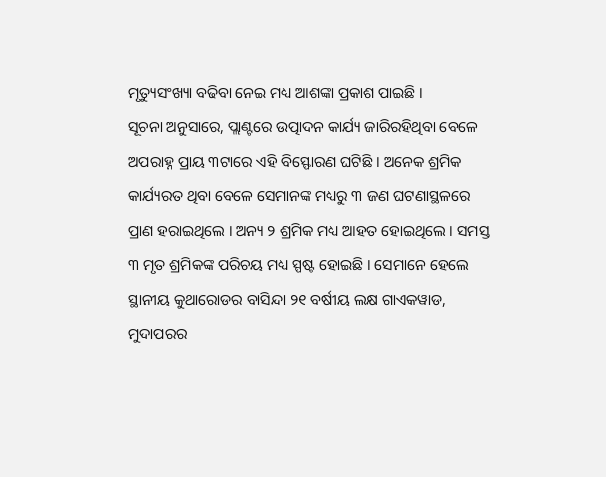ମୃତ୍ୟୁସଂଖ୍ୟା ବଢିବା ନେଇ ମଧ୍ୟ ଆଶଙ୍କା ପ୍ରକାଶ ପାଇଛି ।
ସୂଚନା ଅନୁସାରେ, ପ୍ଲାଣ୍ଟରେ ଉତ୍ପାଦନ କାର୍ଯ୍ୟ ଜାରିରହିଥିବା ବେଳେ ଅପରାହ୍ନ ପ୍ରାୟ ୩ଟାରେ ଏହି ବିସ୍ଫୋରଣ ଘଟିଛି । ଅନେକ ଶ୍ରମିକ କାର୍ଯ୍ୟରତ ଥିବା ବେଳେ ସେମାନଙ୍କ ମଧ୍ୟରୁ ୩ ଜଣ ଘଟଣାସ୍ଥଳରେ ପ୍ରାଣ ହରାଇଥିଲେ । ଅନ୍ୟ ୨ ଶ୍ରମିକ ମଧ୍ୟ ଆହତ ହୋଇଥିଲେ । ସମସ୍ତ ୩ ମୃତ ଶ୍ରମିକଙ୍କ ପରିଚୟ ମଧ୍ୟ ସ୍ପଷ୍ଟ ହୋଇଛି । ସେମାନେ ହେଲେ ସ୍ଥାନୀୟ କୁଥାରୋଡର ବାସିନ୍ଦା ୨୧ ବର୍ଷୀୟ ଲକ୍ଷ ଗାଏକୱାଡ, ମୁଦାପରର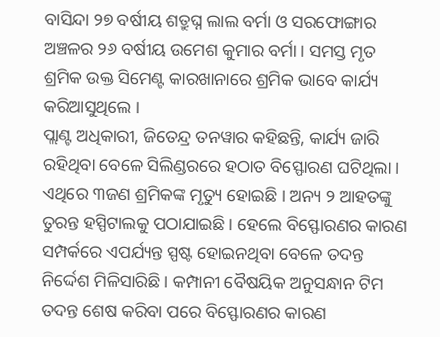ବାସିନ୍ଦା ୨୭ ବର୍ଷୀୟ ଶତ୍ରୁଘ୍ନ ଲାଲ ବର୍ମା ଓ ସରଫୋଙ୍ଗାର ଅଞ୍ଚଳର ୨୬ ବର୍ଷୀୟ ଉମେଶ କୁମାର ବର୍ମା । ସମସ୍ତ ମୃତ ଶ୍ରମିକ ଉକ୍ତ ସିମେଣ୍ଟ କାରଖାନାରେ ଶ୍ରମିକ ଭାବେ କାର୍ଯ୍ୟ କରିଆସୁଥିଲେ ।
ପ୍ଲାଣ୍ଟ ଅଧିକାରୀ, ଜିତେନ୍ଦ୍ର ତନୱାର କହିଛନ୍ତି, କାର୍ଯ୍ୟ ଜାରି ରହିଥିବା ବେଳେ ସିଲିଣ୍ଡରରେ ହଠାତ ବିସ୍ଫୋରଣ ଘଟିଥିଲା । ଏଥିରେ ୩ଜଣ ଶ୍ରମିକଙ୍କ ମୃତ୍ୟୁ ହୋଇଛି । ଅନ୍ୟ ୨ ଆହତଙ୍କୁ ତୁରନ୍ତ ହସ୍ପିଟାଲକୁ ପଠାଯାଇଛି । ହେଲେ ବିସ୍ଫୋରଣର କାରଣ ସମ୍ପର୍କରେ ଏପର୍ଯ୍ୟନ୍ତ ସ୍ପଷ୍ଟ ହୋଇନଥିବା ବେଳେ ତଦନ୍ତ ନିର୍ଦ୍ଦେଶ ମିଳିସାରିଛି । କମ୍ପାନୀ ବୈଷୟିକ ଅନୁସନ୍ଧାନ ଟିମ ତଦନ୍ତ ଶେଷ କରିବା ପରେ ବିସ୍ଫୋରଣର କାରଣ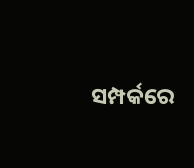ସମ୍ପର୍କରେ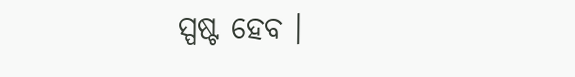ସ୍ପଷ୍ଟ ହେବ ।